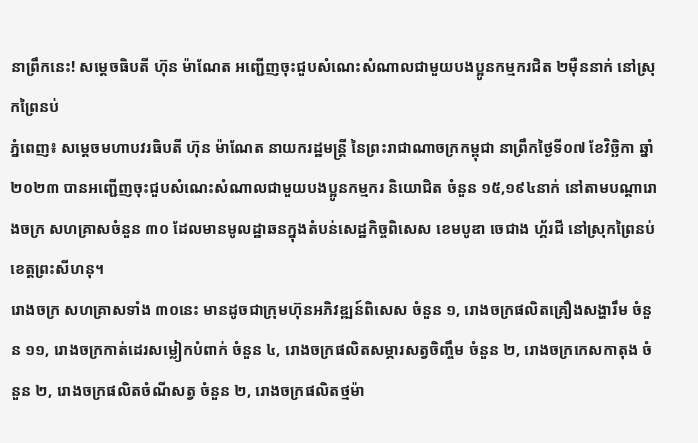នាព្រឹកនេះ! សម្តេចធិបតី ហ៊ុន ម៉ាណែត អញ្ជើញចុះជួបសំណេះសំណាលជាមួយបងប្អូនកម្មករជិត ២មុឺននាក់ នៅស្រុកព្រៃនប់
ភ្នំពេញ៖ សម្តេចមហាបវរធិបតី ហ៊ុន ម៉ាណែត នាយករដ្ឋមន្ត្រី នៃព្រះរាជាណាចក្រកម្ពុជា នាព្រឹកថ្ងៃទី០៧ ខែវិច្ឆិកា ឆ្នាំ២០២៣ បានអញ្ជើញចុះជួបសំណេះសំណាលជាមួយបងប្អូនកម្មករ និយោជិត ចំនួន ១៥,១៩៤នាក់ នៅតាមបណ្តារោងចក្រ សហគ្រាសចំនួន ៣០ ដែលមានមូលដ្ឋាឆនក្នុងតំបន់សេដ្ឋកិច្ចពិសេស ខេមបូឌា ចេជាង ហ្គ័រជី នៅស្រុកព្រៃនប់ ខេត្តព្រះសីហនុ។
រោងចក្រ សហគ្រាសទាំង ៣០នេះ មានដូចជាក្រុមហ៊ុនអភិវឌ្ឍន៍ពិសេស ចំនួន ១, រោងចក្រផលិតគ្រឿងសង្ហារឹម ចំនួន ១១, រោងចក្រកាត់ដេរសម្លៀកបំពាក់ ចំនួន ៤, រោងចក្រផលិតសម្ភារសត្វចិញ្ចឹម ចំនួន ២, រោងចក្រកេសកាតុង ចំនួន ២, រោងចក្រផលិតចំណីសត្វ ចំនួន ២, រោងចក្រផលិតថ្មម៉ា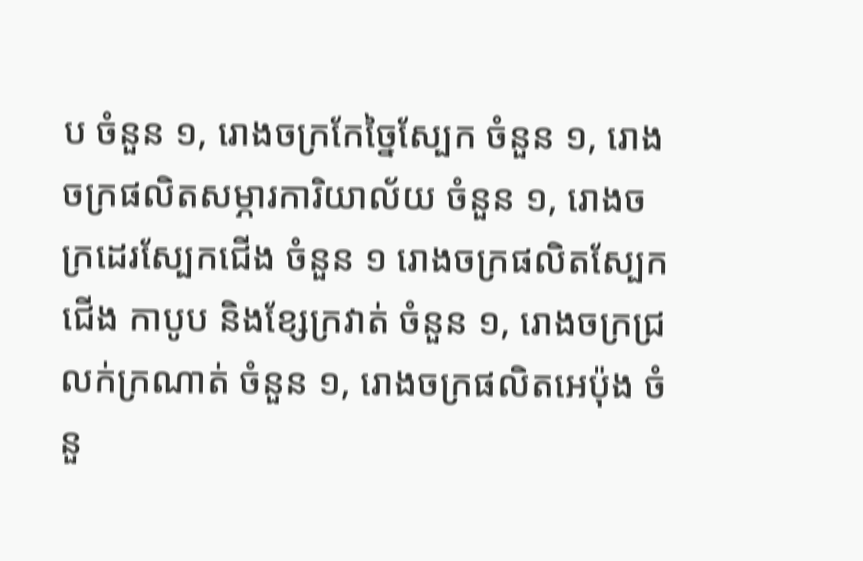ប ចំនួន ១, រោងចក្រកែច្នៃស្បែក ចំនួន ១, រោងចក្រផលិតសម្ភារការិយាល័យ ចំនួន ១, រោងចក្រដេរស្បែកជើង ចំនួន ១ រោងចក្រផលិតស្បែកជើង កាបូប និងខ្សែក្រវាត់ ចំនួន ១, រោងចក្រជ្រលក់ក្រណាត់ ចំនួន ១, រោងចក្រផលិតអេប៉ុង ចំនួ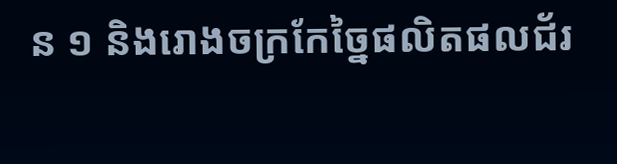ន ១ និងរោងចក្រកែច្នៃផលិតផលជ័រ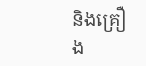និងគ្រឿង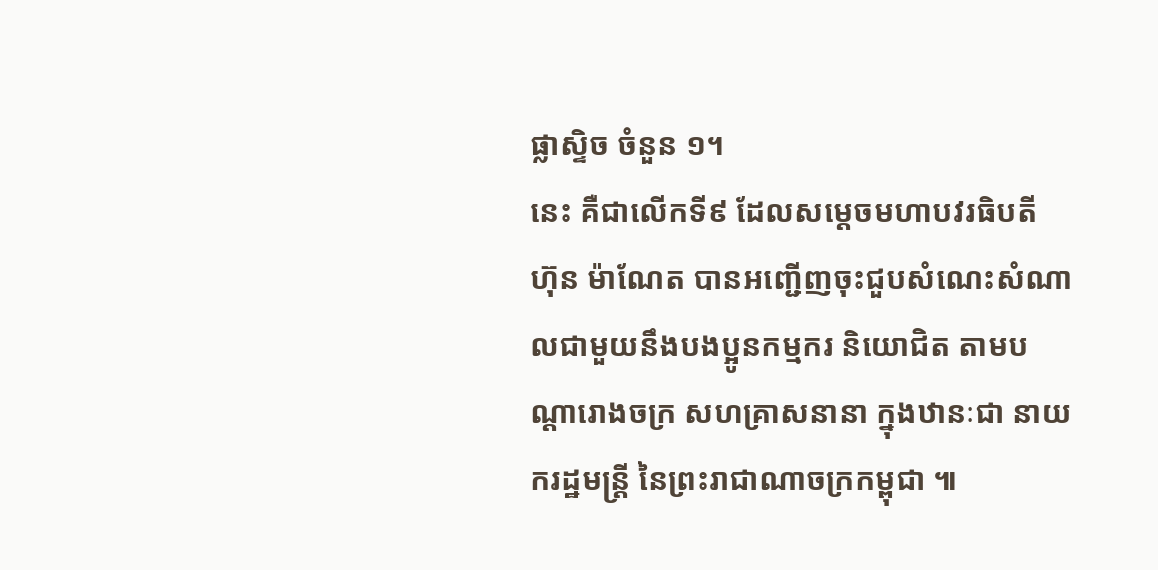ផ្លាស្ទិច ចំនួន ១។
នេះ គឺជាលើកទី៩ ដែលសម្តេចមហាបវរធិបតី ហ៊ុន ម៉ាណែត បានអញ្ជើញចុះជួបសំណេះសំណាលជាមួយនឹងបងប្អូនកម្មករ និយោជិត តាមបណ្តារោងចក្រ សហគ្រាសនានា ក្នុងឋានៈជា នាយករដ្ឋមន្ត្រី នៃព្រះរាជាណាចក្រកម្ពុជា ៕